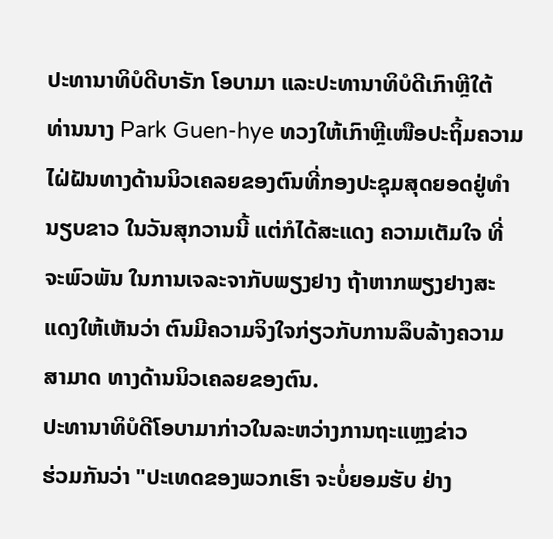ປະທານາທິບໍດີບາຣັກ ໂອບາມາ ແລະປະທານາທິບໍດີເກົາຫຼີໃຕ້
ທ່ານນາງ Park Guen-hye ທວງໃຫ້ເກົາຫຼີເໜືອປະຖິ້ມຄວາມ
ໄຝ່ຝັນທາງດ້ານນິວເຄລຍຂອງຕົນທີ່ກອງປະຊຸມສຸດຍອດຢູ່ທຳ
ນຽບຂາວ ໃນວັນສຸກວານນີ້ ແຕ່ກໍໄດ້ສະແດງ ຄວາມເຕັມໃຈ ທີ່
ຈະພົວພັນ ໃນການເຈລະຈາກັບພຽງຢາງ ຖ້າຫາກພຽງຢາງສະ
ແດງໃຫ້ເຫັນວ່າ ຕົນມີຄວາມຈິງໃຈກ່ຽວກັບການລຶບລ້າງຄວາມ
ສາມາດ ທາງດ້ານນິວເຄລຍຂອງຕົນ.
ປະທານາທິບໍດີໂອບາມາກ່າວໃນລະຫວ່າງການຖະແຫຼງຂ່າວ
ຮ່ວມກັນວ່າ "ປະເທດຂອງພວກເຮົາ ຈະບໍ່ຍອມຮັບ ຢ່າງ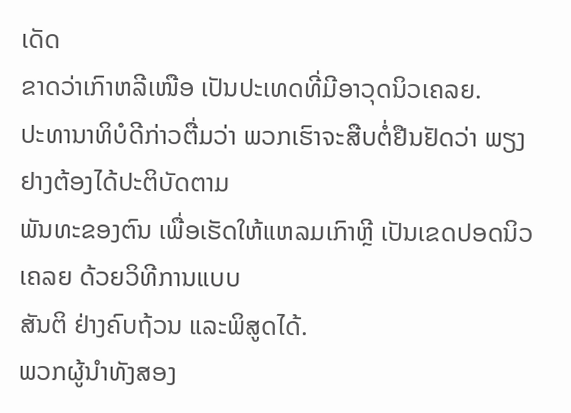ເດັດ
ຂາດວ່າເກົາຫລີເໜືອ ເປັນປະເທດທີ່ມີອາວຸດນິວເຄລຍ.
ປະທານາທິບໍດີກ່າວຕື່ມວ່າ ພວກເຮົາຈະສືບຕໍ່ຢືນຢັດວ່າ ພຽງຢາງຕ້ອງໄດ້ປະຕິບັດຕາມ
ພັນທະຂອງຕົນ ເພື່ອເຮັດໃຫ້ແຫລມເກົາຫຼີ ເປັນເຂດປອດນິວເຄລຍ ດ້ວຍວິທີການແບບ
ສັນຕິ ຢ່າງຄົບຖ້ວນ ແລະພິສູດໄດ້.
ພວກຜູ້ນຳທັງສອງ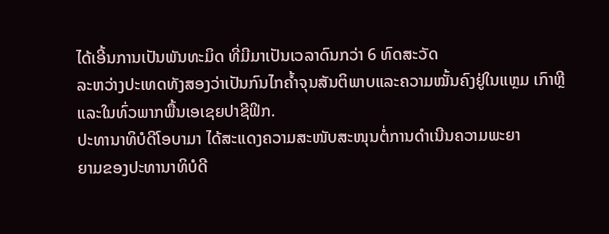ໄດ້ເອີ້ນການເປັນພັນທະມິດ ທີ່ມີມາເປັນເວລາດົນກວ່າ 6 ທົດສະວັດ
ລະຫວ່າງປະເທດທັງສອງວ່າເປັນກົນໄກຄ້ຳຈຸນສັນຕິພາບແລະຄວາມໝັ້ນຄົງຢູ່ໃນແຫຼມ ເກົາຫຼີແລະໃນທົ່ວພາກພື້ນເອເຊຍປາຊີຟິກ.
ປະທານາທິບໍດີໂອບາມາ ໄດ້ສະແດງຄວາມສະໜັບສະໜຸນຕໍ່ການດຳເນີນຄວາມພະຍາ
ຍາມຂອງປະທານາທິບໍດີ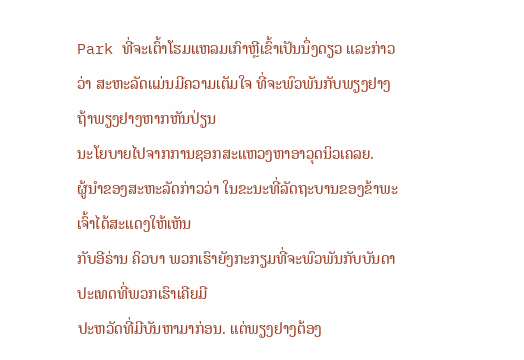Park ທີ່ຈະເຕົ້າໂຮມແຫລມເກົາຫຼີເຂົ້າເປັນນຶ່ງດຽວ ແລະກ່າວ
ວ່າ ສະຫະລັດແມ່ນມີຄວາມເຕັມໃຈ ທີ່ຈະພົວພັນກັບພຽງຢາງ ຖ້າພຽງຢາງຫາກຫັນປ່ຽນ
ນະໂຍບາຍໄປຈາກການຊອກສະແຫວງຫາອາວຸດນິວເຄລຍ.
ຜູ້ນຳຂອງສະຫະລັດກ່າວວ່າ ໃນຂະນະທີ່ລັດຖະບານຂອງຂ້າພະເຈົ້າໄດ້ສະແດງໃຫ້ເຫັນ
ກັບອີຣ່ານ ຄິວບາ ພວກເຮົາຍັງກະກຽມທີ່ຈະພົວພັນກັບບັນດາປະເທດທີ່ພວກເຮົາເຄີຍມີ
ປະຫວັດທີ່ມີບັນຫາມາກ່ອນ. ແຕ່ພຽງຢາງຕ້ອງ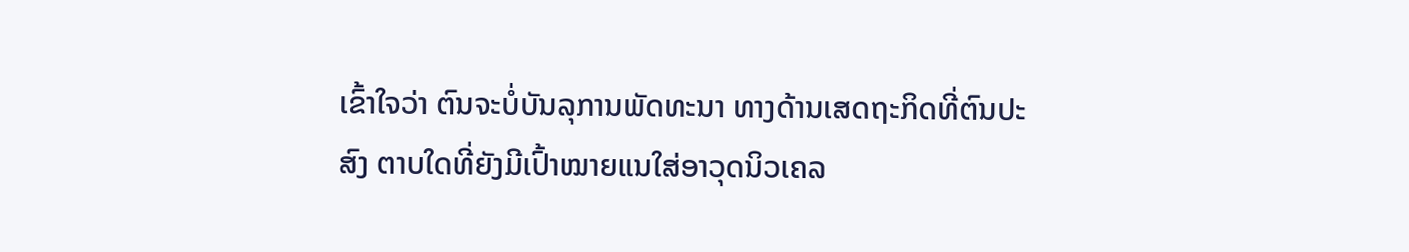ເຂົ້າໃຈວ່າ ຕົນຈະບໍ່ບັນລຸການພັດທະນາ ທາງດ້ານເສດຖະກິດທີ່ຕົນປະສົງ ຕາບໃດທີ່ຍັງມີເປົ້າໝາຍແນໃສ່ອາວຸດນິວເຄລ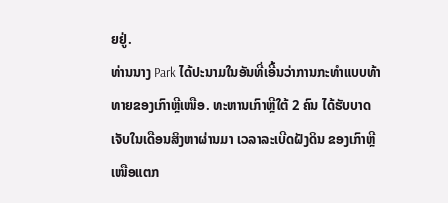ຍຢູ່.
ທ່ານນາງ Park ໄດ້ປະນາມໃນອັນທີ່ເອີ້ນວ່າການກະທຳແບບທ້າທາຍຂອງເກົາຫຼີເໜືອ. ທະຫານເກົາຫຼີໃຕ້ 2 ຄົນ ໄດ້ຮັບບາດເຈັບໃນເດືອນສິງຫາຜ່ານມາ ເວລາລະເບີດຝັງດິນ ຂອງເກົາຫຼີເໜືອແຕກ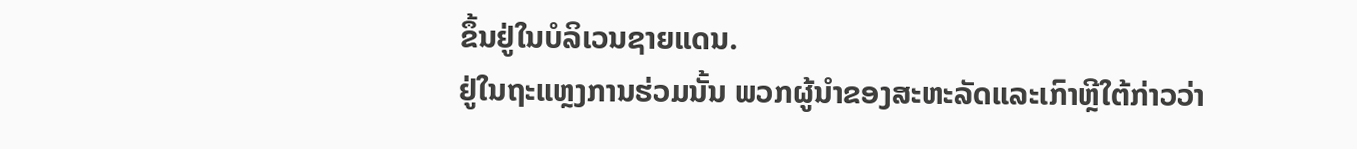ຂຶ້ນຢູ່ໃນບໍລິເວນຊາຍແດນ.
ຢູ່ໃນຖະແຫຼງການຮ່ວມນັ້ນ ພວກຜູ້ນຳຂອງສະຫະລັດແລະເກົາຫຼີໃຕ້ກ່າວວ່າ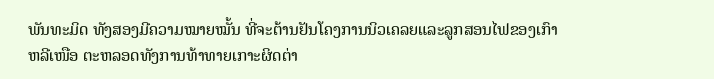ພັນທະມິດ ທັງສອງມີຄວາມໝາຍໝັ້ນ ທີ່ຈະຕ້ານຢັນໂຄງການນິວເຄລຍແລະລູກສອນໄຟຂອງເກົາ
ຫລີເໜືອ ຕະຫລອດທັງການທ້າທາຍເກາະຜິດຕ່າ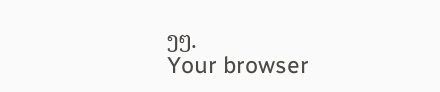ງໆ.
Your browser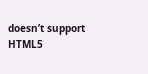doesn’t support HTML5